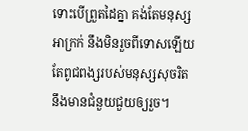ទោះបើព្រួតដៃគ្នា គង់តែមនុស្សអាក្រក់ នឹងមិនរួចពីទោសឡើយ តែពូជពង្សរបស់មនុស្សសុចរិត នឹងមានជំនួយជួយឲ្យរួច។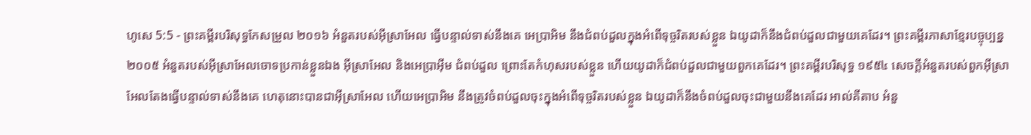ហូសេ 5:5 - ព្រះគម្ពីរបរិសុទ្ធកែសម្រួល ២០១៦ អំនួតរបស់អ៊ីស្រាអែល ធ្វើបន្ទាល់ទាស់នឹងគេ អេប្រាអិម នឹងជំពប់ដួលក្នុងអំពើទុច្ចរិតរបស់ខ្លួន ឯយូដាក៏នឹងជំពប់ដួលជាមួយគេដែរ។ ព្រះគម្ពីរភាសាខ្មែរបច្ចុប្បន្ន ២០០៥ អំនួតរបស់អ៊ីស្រាអែលចោទប្រកាន់ខ្លួនឯង អ៊ីស្រាអែល និងអេប្រាអ៊ីម ជំពប់ដួល ព្រោះតែកំហុសរបស់ខ្លួន ហើយយូដាក៏ជំពប់ដួលជាមួយពួកគេដែរ។ ព្រះគម្ពីរបរិសុទ្ធ ១៩៥៤ សេចក្ដីអំនួតរបស់ពួកអ៊ីស្រាអែលតែងធ្វើបន្ទាល់ទាស់នឹងគេ ហេតុនោះបានជាអ៊ីស្រាអែល ហើយអេប្រាអិម នឹងត្រូវចំពប់ដួលចុះក្នុងអំពើទុច្ចរិតរបស់ខ្លួន ឯយូដាក៏នឹងចំពប់ដួលចុះជាមួយនឹងគេដែរ អាល់គីតាប អំនួ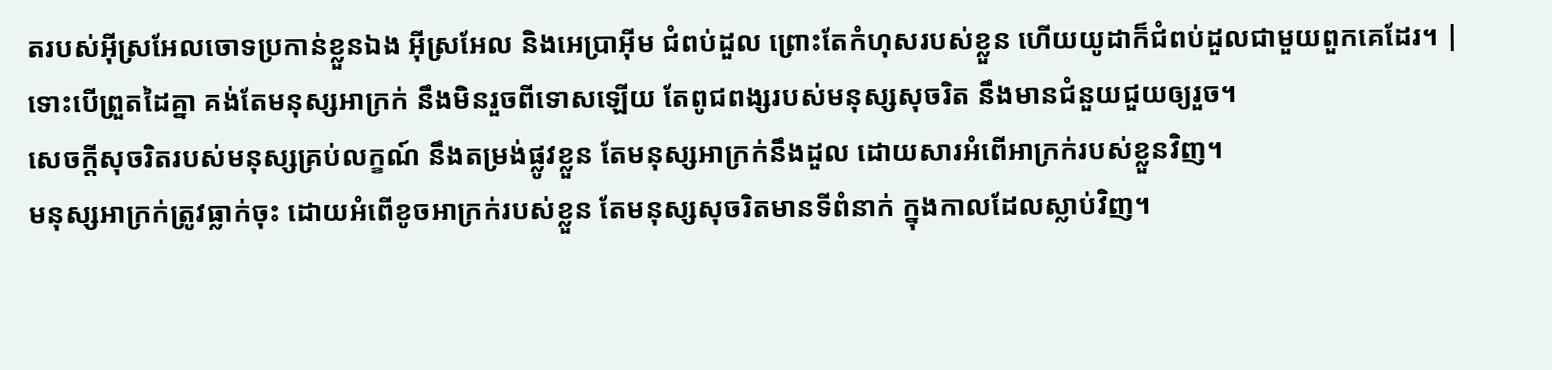តរបស់អ៊ីស្រអែលចោទប្រកាន់ខ្លួនឯង អ៊ីស្រអែល និងអេប្រាអ៊ីម ជំពប់ដួល ព្រោះតែកំហុសរបស់ខ្លួន ហើយយូដាក៏ជំពប់ដួលជាមួយពួកគេដែរ។ |
ទោះបើព្រួតដៃគ្នា គង់តែមនុស្សអាក្រក់ នឹងមិនរួចពីទោសឡើយ តែពូជពង្សរបស់មនុស្សសុចរិត នឹងមានជំនួយជួយឲ្យរួច។
សេចក្ដីសុចរិតរបស់មនុស្សគ្រប់លក្ខណ៍ នឹងតម្រង់ផ្លូវខ្លួន តែមនុស្សអាក្រក់នឹងដួល ដោយសារអំពើអាក្រក់របស់ខ្លួនវិញ។
មនុស្សអាក្រក់ត្រូវធ្លាក់ចុះ ដោយអំពើខូចអាក្រក់របស់ខ្លួន តែមនុស្សសុចរិតមានទីពំនាក់ ក្នុងកាលដែលស្លាប់វិញ។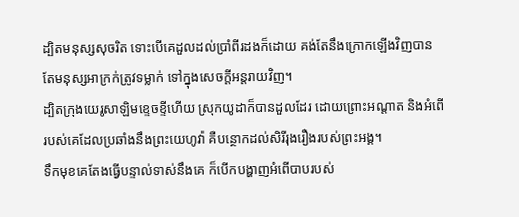ដ្បិតមនុស្សសុចរិត ទោះបើគេដួលដល់ប្រាំពីរដងក៏ដោយ គង់តែនឹងក្រោកឡើងវិញបាន តែមនុស្សអាក្រក់ត្រូវទម្លាក់ ទៅក្នុងសេចក្ដីអន្តរាយវិញ។
ដ្បិតក្រុងយេរូសាឡិមខ្ទេចខ្ទីហើយ ស្រុកយូដាក៏បានដួលដែរ ដោយព្រោះអណ្ដាត និងអំពើរបស់គេដែលប្រឆាំងនឹងព្រះយេហូវ៉ា គឺបន្ថោកដល់សិរីរុងរឿងរបស់ព្រះអង្គ។
ទឹកមុខគេតែងធ្វើបន្ទាល់ទាស់នឹងគេ ក៏បើកបង្ហាញអំពើបាបរបស់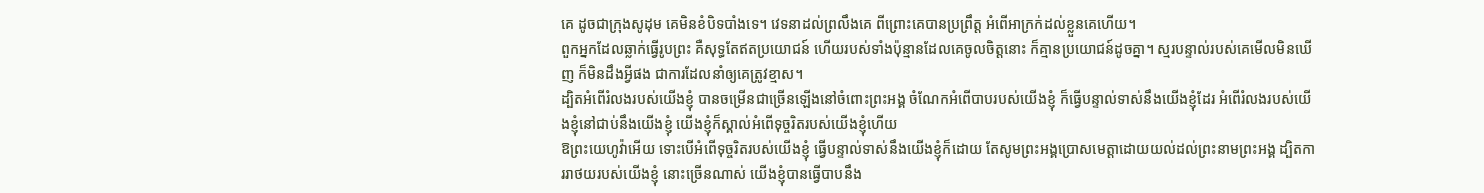គេ ដូចជាក្រុងសូដុម គេមិនខំបិទបាំងទេ។ វេទនាដល់ព្រលឹងគេ ពីព្រោះគេបានប្រព្រឹត្ត អំពើអាក្រក់ដល់ខ្លួនគេហើយ។
ពួកអ្នកដែលឆ្លាក់ធ្វើរូបព្រះ គឺសុទ្ធតែឥតប្រយោជន៍ ហើយរបស់ទាំងប៉ុន្មានដែលគេចូលចិត្តនោះ ក៏គ្មានប្រយោជន៍ដូចគ្នា។ ស្មរបន្ទាល់របស់គេមើលមិនឃើញ ក៏មិនដឹងអ្វីផង ជាការដែលនាំឲ្យគេត្រូវខ្មាស។
ដ្បិតអំពើរំលងរបស់យើងខ្ញុំ បានចម្រើនជាច្រើនឡើងនៅចំពោះព្រះអង្គ ចំណែកអំពើបាបរបស់យើងខ្ញុំ ក៏ធ្វើបន្ទាល់ទាស់នឹងយើងខ្ញុំដែរ អំពើរំលងរបស់យើងខ្ញុំនៅជាប់នឹងយើងខ្ញុំ យើងខ្ញុំក៏ស្គាល់អំពើទុច្ចរិតរបស់យើងខ្ញុំហើយ
ឱព្រះយេហូវ៉ាអើយ ទោះបើអំពើទុច្ចរិតរបស់យើងខ្ញុំ ធ្វើបន្ទាល់ទាស់នឹងយើងខ្ញុំក៏ដោយ តែសូមព្រះអង្គប្រោសមេត្តាដោយយល់ដល់ព្រះនាមព្រះអង្គ ដ្បិតការរាថយរបស់យើងខ្ញុំ នោះច្រើនណាស់ យើងខ្ញុំបានធ្វើបាបនឹង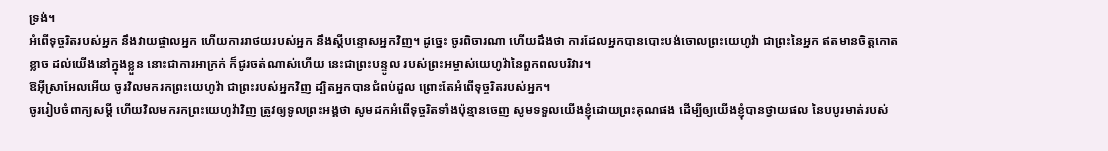ទ្រង់។
អំពើទុច្ចរិតរបស់អ្នក នឹងវាយផ្ចាលអ្នក ហើយការរាថយរបស់អ្នក នឹងស្ដីបន្ទោសអ្នកវិញ។ ដូច្នេះ ចូរពិចារណា ហើយដឹងថា ការដែលអ្នកបានបោះបង់ចោលព្រះយេហូវ៉ា ជាព្រះនៃអ្នក ឥតមានចិត្តកោតខ្លាច ដល់យើងនៅក្នុងខ្លួន នោះជាការអាក្រក់ ក៏ជូរចត់ណាស់ហើយ នេះជាព្រះបន្ទូល របស់ព្រះអម្ចាស់យេហូវ៉ានៃពួកពលបរិវារ។
ឱអ៊ីស្រាអែលអើយ ចូរវិលមករកព្រះយេហូវ៉ា ជាព្រះរបស់អ្នកវិញ ដ្បិតអ្នកបានជំពប់ដួល ព្រោះតែអំពើទុច្ចរិតរបស់អ្នក។
ចូររៀបចំពាក្យសម្ដី ហើយវិលមករកព្រះយេហូវ៉ាវិញ ត្រូវឲ្យទូលព្រះអង្គថា សូមដកអំពើទុច្ចរិតទាំងប៉ុន្មានចេញ សូមទទួលយើងខ្ញុំដោយព្រះគុណផង ដើម្បីឲ្យយើងខ្ញុំបានថ្វាយផល នៃបបូរមាត់របស់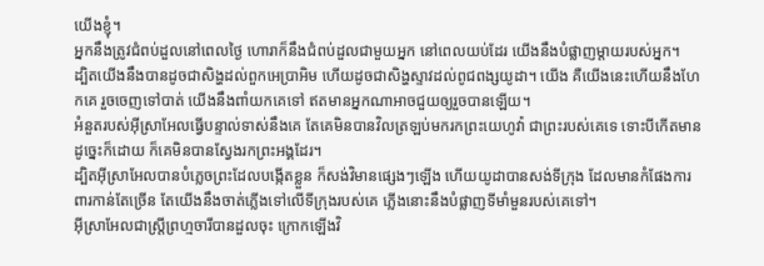យើងខ្ញុំ។
អ្នកនឹងត្រូវជំពប់ដួលនៅពេលថ្ងៃ ហោរាក៏នឹងជំពប់ដួលជាមួយអ្នក នៅពេលយប់ដែរ យើងនឹងបំផ្លាញម្តាយរបស់អ្នក។
ដ្បិតយើងនឹងបានដូចជាសិង្ហដល់ពួកអេប្រាអិម ហើយដូចជាសិង្ហស្ទាវដល់ពូជពង្សយូដា។ យើង គឺយើងនេះហើយនឹងហែកគេ រួចចេញទៅបាត់ យើងនឹងពាំយកគេទៅ ឥតមានអ្នកណាអាចជួយឲ្យរួចបានឡើយ។
អំនួតរបស់អ៊ីស្រាអែលធ្វើបន្ទាល់ទាស់នឹងគេ តែគេមិនបានវិលត្រឡប់មករកព្រះយេហូវ៉ា ជាព្រះរបស់គេទេ ទោះបីកើតមានដូច្នេះក៏ដោយ ក៏គេមិនបានស្វែងរកព្រះអង្គដែរ។
ដ្បិតអ៊ីស្រាអែលបានបំភ្លេចព្រះដែលបង្កើតខ្លួន ក៏សង់វិមានផ្សេងៗឡើង ហើយយូដាបានសង់ទីក្រុង ដែលមានកំផែងការពារកាន់តែច្រើន តែយើងនឹងចាត់ភ្លើងទៅលើទីក្រុងរបស់គេ ភ្លើងនោះនឹងបំផ្លាញទីមាំមួនរបស់គេទៅ។
អ៊ីស្រាអែលជាស្ត្រីព្រហ្មចារីបានដួលចុះ ក្រោកឡើងវិ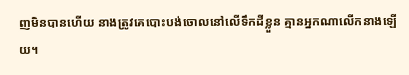ញមិនបានហើយ នាងត្រូវគេបោះបង់ចោលនៅលើទឹកដីខ្លួន គ្មានអ្នកណាលើកនាងឡើយ។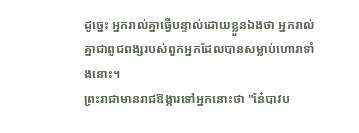ដូច្នេះ អ្នករាល់គ្នាធ្វើបន្ទាល់ដោយខ្លួនឯងថា អ្នករាល់គ្នាជាពូជពង្សរបស់ពួកអ្នកដែលបានសម្លាប់ហោរាទាំងនោះ។
ព្រះរាជាមានរាជឱង្ការទៅអ្នកនោះថា "នែ៎បាវប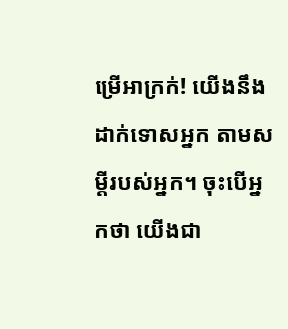ម្រើអាក្រក់! យើងនឹងដាក់ទោសអ្នក តាមសម្ដីរបស់អ្នក។ ចុះបើអ្នកថា យើងជា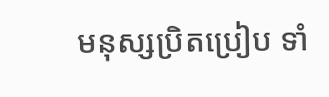មនុស្សប្រិតប្រៀប ទាំ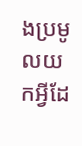ងប្រមូលយកអ្វីដែ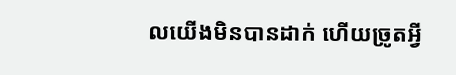លយើងមិនបានដាក់ ហើយច្រូតអ្វី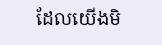ដែលយើងមិ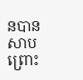នបានសាបព្រោះ